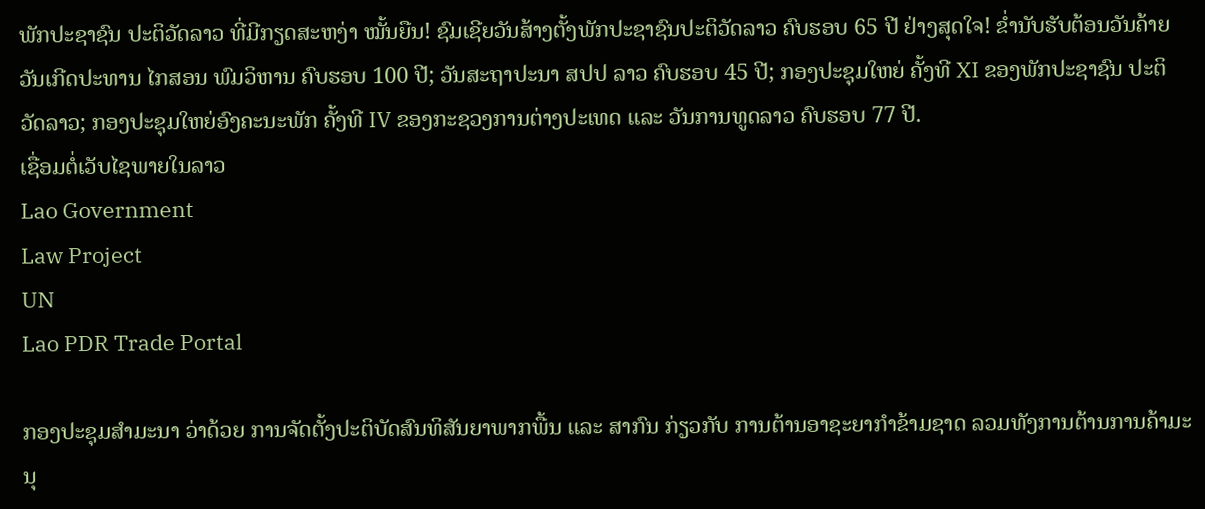ພັກປະຊາຊົນ ປະຕິວັດລາວ ທີ່ມີກຽດສະຫງ່າ ໝັ້ນຍືນ! ຊົມເຊີຍວັນສ້າງຕັ້ງພັກປະຊາຊົນປະຕິວັດລາວ ຄົບຮອບ 65 ປີ ຢ່າງສຸດໃຈ! ຂໍ່ານັບຮັບຕ້ອນວັນຄ້າຍວັນເກີດປະທານ ໄກສອນ ພົມວິຫານ ຄົບຮອບ 100 ປີ; ວັນສະຖາປະນາ ສປປ ລາວ ຄົບຮອບ 45 ປີ; ກອງປະຊຸມໃຫຍ່ ຄັ້ງທີ XI ຂອງພັກປະຊາຊົນ ປະຕິວັດລາວ; ກອງປະຊຸມໃຫຍ່ອົງຄະນະພັກ ຄັ້ງທີ IV ຂອງກະຊວງການຕ່າງປະເທດ ແລະ ວັນການທູດລາວ ຄົບຮອບ 77 ປີ.
ເຊື່ອມຕໍ່ເວັບໄຊພາຍໃນລາວ
Lao Government
Law Project
UN
Lao PDR Trade Portal

ກອງປະຊຸມສໍາມະນາ ວ່າດ້ວຍ ການຈັດຕັ້ງປະຕິບັດສົນທິສັນຍາພາກພື້ນ ແລະ ສາກົນ ກ່ຽວກັບ ການຕ້ານອາຊະຍາກຳຂ້າມຊາດ ລວມທັງການຕ້ານການຄ້າມະນຸ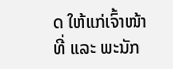ດ ໃຫ້ແກ່ເຈົ້າໜ້າທີ່ ແລະ ພະນັກ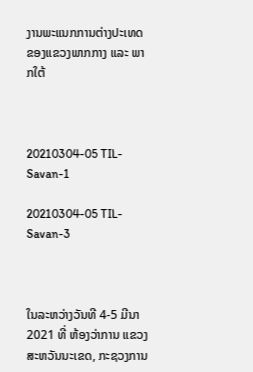ງານພະແນກການຕ່າງປະເທດ ຂອງແຂວງພາກກາງ ແລະ ພາກໃຕ້



20210304-05 TIL-Savan-1

20210304-05 TIL-Savan-3



ໃນລະຫວ່າງວັນທີ 4-5 ມີນາ 2021 ທີ່ ຫ້ອງວ່າການ ແຂວງສະຫວັນນະເຂດ, ກະຊວງການ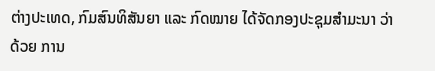ຕ່າງປະເທດ, ກົມສົນທິສັນຍາ ແລະ ກົດໝາຍ ໄດ້ຈັດກອງປະຊຸມສຳມະນາ ວ່າດ້ວຍ ການ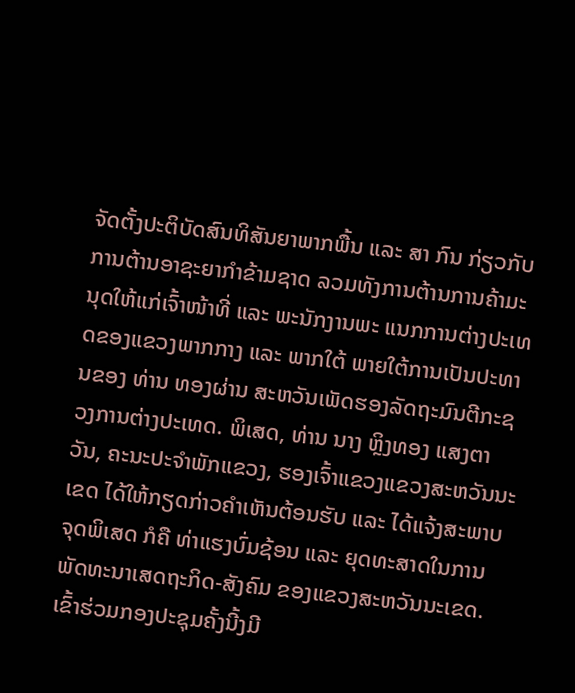ຈັດຕັ້ງປະຕິບັດສົນທິສັນຍາພາກພື້ນ ແລະ ສາ ກົນ ກ່ຽວກັບການຕ້ານອາຊະຍາກຳຂ້າມຊາດ ລວມທັງການຕ້ານການຄ້າມະນຸດໃຫ້ແກ່ເຈົ້າໜ້າທີ່ ແລະ ພະນັກງານພະ ແນກການຕ່າງປະເທດຂອງແຂວງພາກກາງ ແລະ ພາກໃຕ້ ພາຍໃຕ້ການເປັນປະທານຂອງ ທ່ານ ທອງຜ່ານ ສະຫວັນເພັດຮອງລັດຖະມົນຕີກະຊວງການຕ່າງປະເທດ. ພິເສດ, ທ່ານ ນາງ ຫຼິງທອງ ແສງຕາວັນ, ຄະນະປະຈຳພັກແຂວງ, ຮອງເຈົ້າແຂວງແຂວງສະຫວັນນະເຂດ ໄດ້ໃຫ້ກຽດກ່າວຄຳເຫັນຕ້ອນຮັບ ແລະ ໄດ້ແຈ້ງສະພາບຈຸດພິເສດ ກໍຄື ທ່າແຮງບົ່ມຊ້ອນ ແລະ ຍຸດທະສາດໃນການພັດທະນາເສດຖະກິດ-ສັງຄົມ ຂອງແຂວງສະຫວັນນະເຂດ.ເຂົ້າຮ່ວມກອງປະຊຸມຄັ້ງນີ້ງມີ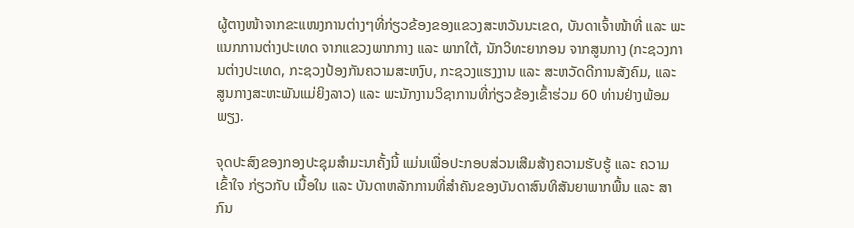ຜູ້ຕາງໜ້າຈາກຂະແໜງການຕ່າງໆທີ່ກ່ຽວຂ້ອງຂອງແຂວງສະຫວັນນະເຂດ, ບັນດາເຈົ້າໜ້າທີ່ ແລະ ພະແນກການຕ່າງປະເທດ ຈາກແຂວງພາກກາງ ແລະ ພາກໃຕ້, ນັກວິທະຍາກອນ ຈາກສູນກາງ (ກະຊວງການຕ່າງປະເທດ, ກະຊວງປ້ອງກັນຄວາມສະຫງົບ, ກະຊວງແຮງງານ ແລະ ສະຫວັດດີການສັງຄົມ, ແລະ ສູນກາງສະຫະພັນແມ່ຍິງລາວ) ແລະ ພະນັກງານວິຊາການທີ່ກ່ຽວຂ້ອງເຂົ້າຮ່ວມ 60 ທ່ານຢ່າງພ້ອມພຽງ.

ຈຸດປະສົງຂອງກອງປະຊຸມສໍາມະນາຄັ້ງນີ້ ແມ່ນເພື່ອປະກອບສ່ວນເສີມສ້າງຄວາມຮັບຮູ້ ແລະ ຄວາມເຂົ້າໃຈ ກ່ຽວກັບ ເນື້ອໃນ ແລະ ບັນດາຫລັກການທີ່ສຳຄັນຂອງບັນດາສົນທິສັນຍາພາກພື້ນ ແລະ ສາກົນ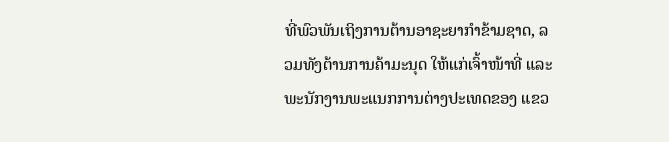ທີ່ພົວພັນເຖິງການຕ້ານອາຊະຍາກໍາຂ້າມຊາດ, ລວມທັງຕ້ານການຄ້າມະນຸດ ໃຫ້ແກ່ເຈົ້າໜ້າທີ່ ແລະ ພະນັກງານພະແນກການຕ່າງປະເທດຂອງ ແຂວ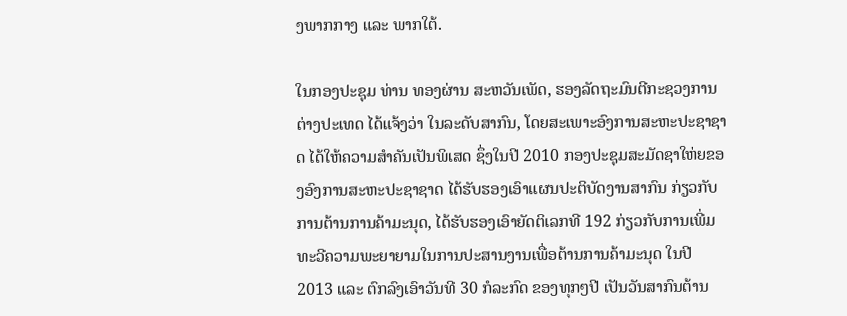ງພາກກາງ ແລະ ພາກໃຕ້.

ໃນກອງປະຊຸມ ທ່ານ ທອງຜ່ານ ສະຫວັນເພັດ, ຮອງລັດຖະມົນຕີກະຊວງການຕ່າງປະເທດ ໄດ້ແຈ້ງວ່າ ໃນລະດັບສາກົນ, ໂດຍສະເພາະອົງການສະຫະປະຊາຊາດ ໄດ້ໃຫ້ຄວາມສໍາຄັນເປັນພິເສດ ຊຶ່ງໃນປີ 2010 ກອງປະຊຸມສະມັດຊາໃຫ່ຍຂອງອົງການສະຫະປະຊາຊາດ ໄດ້ຮັບຮອງເອົາແຜນປະຕິບັດງານສາກົນ ກ່ຽວກັບ ການຕ້ານການຄ້າມະນຸດ, ໄດ້ຮັບຮອງເອົາຍັດຕິເລກທີ 192 ກ່ຽວກັບການເພີ່ມທະວີຄວາມພະຍາຍາມໃນການປະສານງານເພື່ອຕ້ານການຄ້າມະນຸດ ໃນປີ 2013 ແລະ ຕົກລົງເອົາວັນທີ 30 ກໍລະກົດ ຂອງທຸກໆປີ ເປັນວັນສາກົນຕ້ານ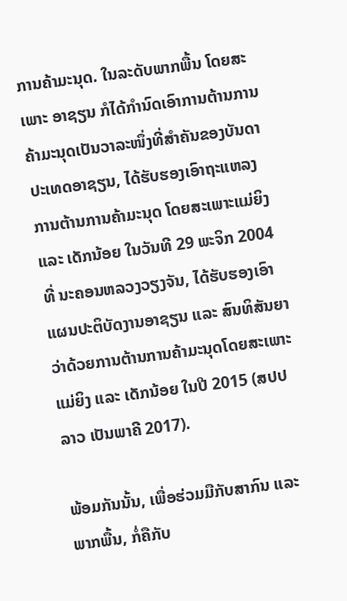ການຄ້າມະນຸດ. ໃນລະດັບພາກພື້ນ ໂດຍສະເພາະ ອາຊຽນ ກໍໄດ້ກຳນົດເອົາການຕ້ານການຄ້າມະນຸດເປັນວາລະໜຶ່ງທີ່ສຳຄັນຂອງບັນດາປະເທດອາຊຽນ, ໄດ້ຮັບຮອງເອົາຖະແຫລງການຕ້ານການຄ້າມະນຸດ ໂດຍສະເພາະແມ່ຍິງ ແລະ ເດັກນ້ອຍ ໃນວັນທີ 29 ພະຈິກ 2004 ທີ່ ນະຄອນຫລວງວຽງຈັນ, ໄດ້ຮັບຮອງເອົາແຜນປະຕິບັດງານອາຊຽນ ແລະ ສົນທິສັນຍາວ່າດ້ວຍການຕ້ານການຄ້າມະນຸດໂດຍສະເພາະແມ່ຍິງ ແລະ ເດັກນ້ອຍ ໃນປີ 2015 (ສປປ ລາວ ເປັນພາຄີ 2017).

ພ້ອມກັນນັ້ນ, ເພື່ອຮ່ວມມືກັບສາກົນ ແລະ ພາກພື້ນ, ກໍ່ຄືກັບ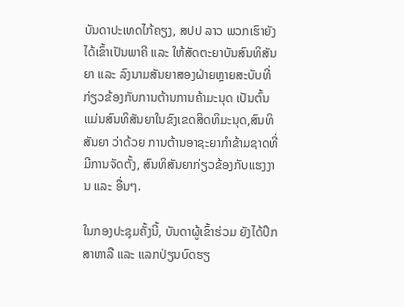ບັນດາປະເທດໄກ້ຄຽງ, ສປປ ລາວ ພວກເຮົາຍັງໄດ້ເຂົ້າເປັນພາຄີ ແລະ ໃຫ້ສັດຕະຍາບັນສົນທິສັນຍາ ແລະ ລົງນາມສັນຍາສອງຝ່າຍຫຼາຍສະບັບທີ່ກ່ຽວຂ້ອງກັບການຕ້ານການຄ້າມະນຸດ ເປັນຕົ້ນແມ່ນສົນທິສັນຍາໃນຂົງເຂດສິດທິມະນຸດ,ສົນທິສັນຍາ ວ່າດ້ວຍ ການຕ້ານອາຊະຍາກໍາຂ້າມຊາດທີ່ມີການຈັດຕັ້ງ, ສົນທິສັນຍາກ່ຽວຂ້ອງກັບແຮງງານ ແລະ ອື່ນໆ.

ໃນກອງປະຊຸມຄັ້ງນີ້, ບັນດາຜູ້ເຂົ້າຮ່ວມ ຍັງໄດ້ປຶກສາຫາລື ແລະ ແລກປ່ຽນບົດຮຽ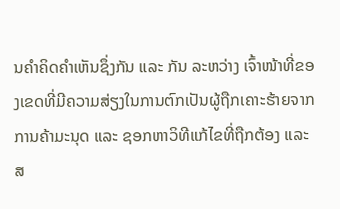ນຄໍາຄິດຄໍາເຫັນຊຶ່ງກັນ ແລະ ກັນ ລະຫວ່າງ ເຈົ້າໜ້າທີ່ຂອງເຂດທີ່ມີຄວາມສ່ຽງໃນການຕົກເປັນຜູ້ຖືກເຄາະຮ້າຍຈາກການຄ້າມະນຸດ ແລະ ຊອກຫາວິທີແກ້ໄຂທີ່ຖືກຕ້ອງ ແລະ ສ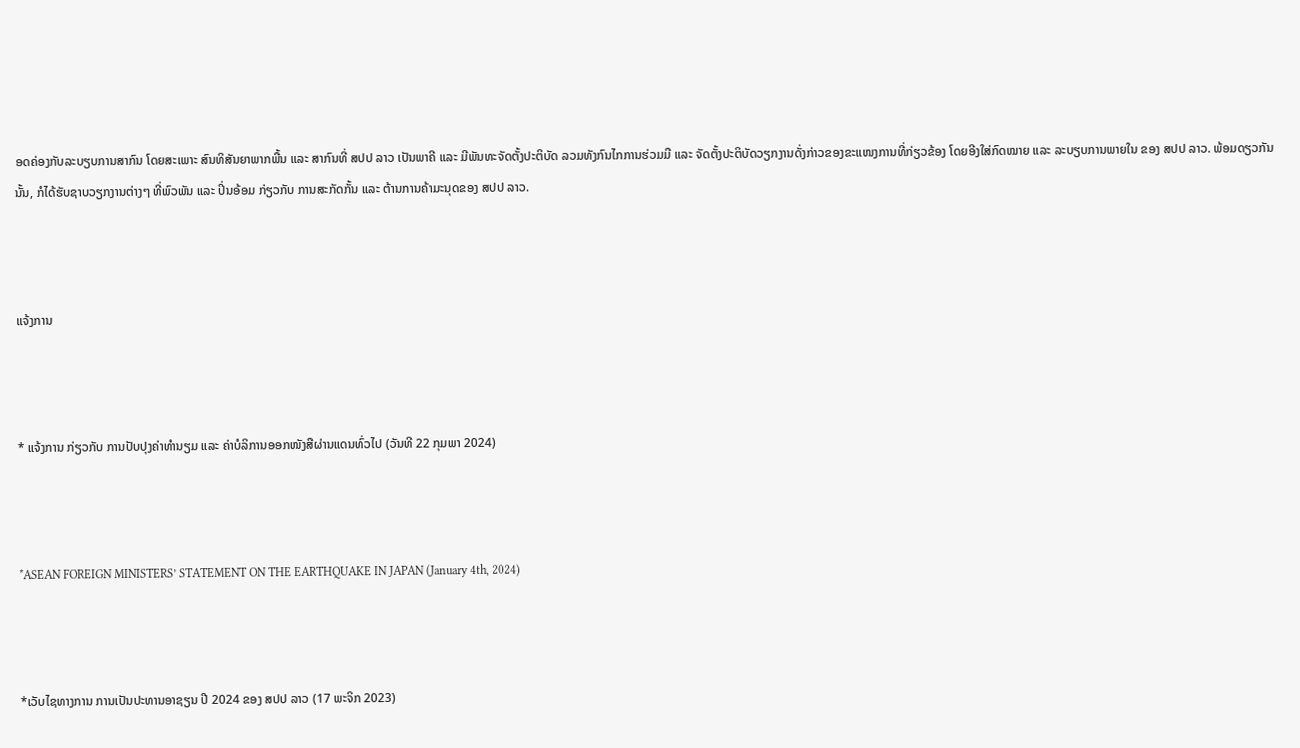ອດຄ່ອງກັບລະບຽບການສາກົນ ໂດຍສະເພາະ ສົນທິສັນຍາພາກພື້ນ ແລະ ສາກົນທີ່ ສປປ ລາວ ເປັນພາຄີ ແລະ ມີພັນທະຈັດຕັ້ງປະຕິບັດ ລວມທັງກົນໄກການຮ່ວມມື ແລະ ຈັດຕັ້ງປະຕິບັດວຽກງານດັ່ງກ່າວຂອງຂະແໜງການທີ່ກ່ຽວຂ້ອງ ໂດຍອີງໃສ່ກົດໝາຍ ແລະ ລະບຽບການພາຍໃນ ຂອງ ສປປ ລາວ. ພ້ອມດຽວກັນນັ້ນ, ກໍໄດ້ຮັບຊາບວຽກງານຕ່າງໆ ທີ່ພົວພັນ ແລະ ປິ່ນອ້ອມ ກ່ຽວກັບ ການສະກັດກັ້ນ ແລະ ຕ້ານການຄ້າມະນຸດຂອງ ສປປ ລາວ.



ແຈ້ງການ



* ແຈ້ງການ ກ່ຽວກັບ ການປັບປຸງຄ່າທຳນຽມ ແລະ ຄ່າບໍລິການອອກໜັງສືຜ່ານແດນທົ່ວໄປ (ວັນທີ 22 ກຸມພາ 2024)



*ASEAN FOREIGN MINISTERS’ STATEMENT ON THE EARTHQUAKE IN JAPAN (January 4th, 2024)



*ເວັບໄຊທາງການ ການເປັນປະທານອາຊຽນ ປີ 2024 ຂອງ ສປປ ລາວ (17 ພະຈິກ 2023)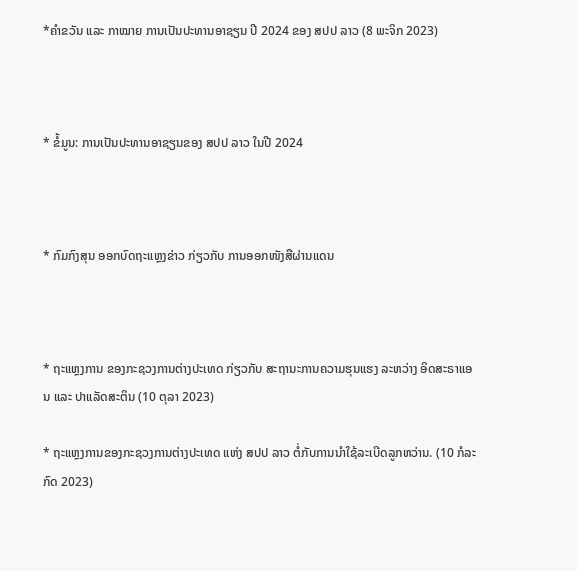*ຄໍາຂວັນ ແລະ ກາໝາຍ ການເປັນປະທານອາຊຽນ ປີ 2024 ຂອງ ສປປ ລາວ (8 ພະຈິກ 2023)



* ຂໍ້ມູນ: ການເປັນປະທານອາຊຽນຂອງ ສປປ ລາວ ໃນປີ 2024



* ກົມກົງສຸນ ອອກບົດຖະແຫຼງຂ່າວ ກ່ຽວກັບ ການອອກໜັງສືຜ່ານແດນ



* ຖະແຫຼງການ ຂອງກະຊວງການຕ່າງປະເທດ ກ່ຽວກັບ ສະຖານະການຄວາມຮຸນແຮງ ລະຫວ່າງ ອິດສະຣາແອນ ແລະ ປາແລັດສະຕິນ (10 ຕຸລາ 2023)

* ຖະແຫຼງການຂອງກະຊວງການຕ່າງປະເທດ ແຫ່ງ ສປປ ລາວ ຕໍ່ກັບການນຳໃຊ້ລະເບີດລູກຫວ່ານ. (10 ກໍລະກົດ 2023)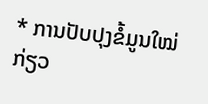* ການປັບປຸງຂໍ້ມູນໃໝ່ ກ່ຽວ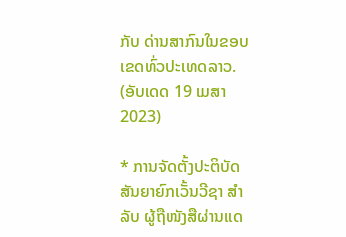ກັບ ດ່ານສາກົນໃນຂອບເຂດທົ່ວປະເທດລາວ. (ອັບເດດ 19 ເມສາ 2023)

* ການຈັດຕັ້ງປະຕິບັດ ສັນຍາຍົກເວັ້ນວີຊາ ສໍາລັບ ຜູ້ຖືໜັງສືຜ່ານແດ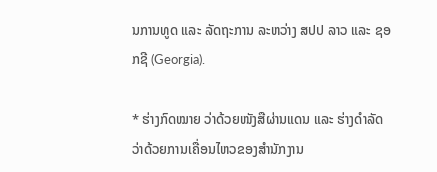ນການທູດ ແລະ ລັດຖະການ ລະຫວ່າງ ສປປ ລາວ ແລະ ຊອກຊີ (Georgia).

* ຮ່າງກົດໝາຍ ວ່າດ້ວຍໜັງສືຜ່ານແດນ ແລະ ຮ່າງດຳລັດ ວ່າດ້ວຍການເຄື່ອນໄຫວຂອງສຳນັກງານ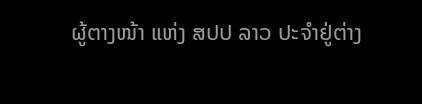ຜູ້ຕາງໜ້າ ແຫ່ງ ສປປ ລາວ ປະຈຳຢູ່ຕ່າງ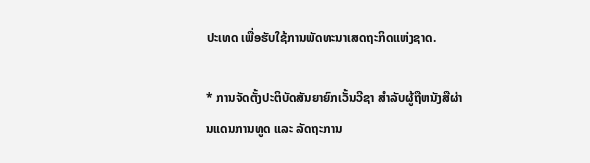ປະເທດ ເພື່ອຮັບໃຊ້ການພັດທະນາເສດຖະກິດແຫ່ງຊາດ.

* ການຈັດຕັ້ງປະຕິບັດສັນຍາຍົກເວັ້ນວີຊາ ສຳລັບຜູ້ຖືຫນັງສືຜ່ານແດນການທູດ ແລະ ລັດຖະການ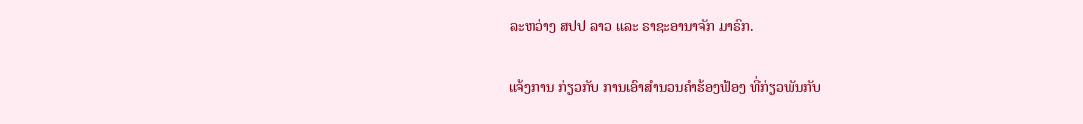ລະຫວ່າງ ສປປ ລາວ ແລະ ຣາຊະອານາຈັກ ມາຣົກ.

ແຈ້ງການ ກ່ຽວກັບ ການເອົາສຳນວນຄຳຮ້ອງຟ້ອງ ທີ່ກ່ຽວພັນກັບ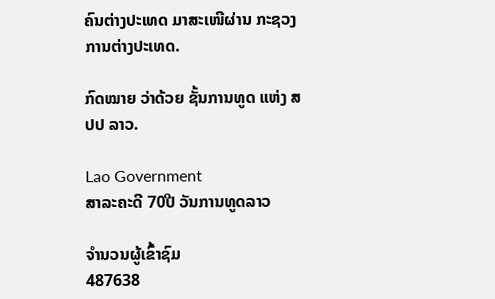ຄົນຕ່າງປະເທດ ມາສະເໜີຜ່ານ ກະຊວງການຕ່າງປະເທດ.

ກົດໝາຍ ວ່າດ້ວຍ ຊັ້ນການທູດ ແຫ່ງ ສປປ ລາວ.

Lao Government
ສາລະຄະດີ 70ປີ ວັນການທູດລາວ

ຈຳນວນຜູ້ເຂົ້າຊົມ
487638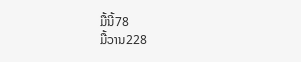ມື້ນີ້78
ມື້ວານ228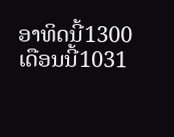ອາທິດນີ້1300
ເດືອນນີ້1031